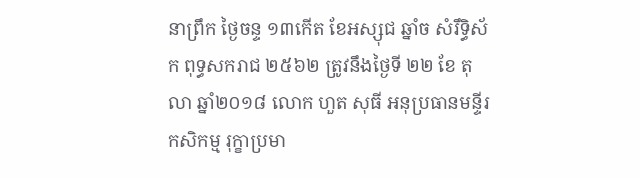នាព្រឹក ថ្ងៃចន្ទ ១៣កើត ខែអស្សុជ ឆ្នាំច សំរឹទ្ធិស័ក ពុទ្ធសករាជ ២៥៦២ ត្រូវនឹងថ្ងៃទី ២២ ខែ តុលា ឆ្នាំ២០១៨ លោក ហួត សុធី អនុប្រធានមន្ទីរកសិកម្ម រុក្ខាប្រមា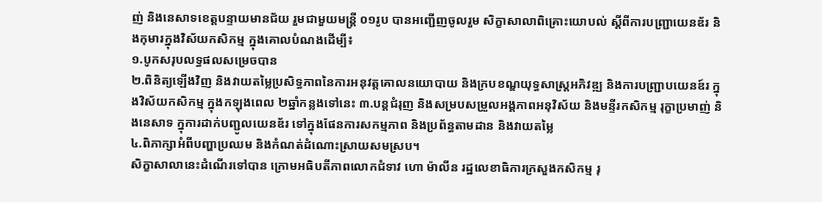ញ់ និងនេសាទខេត្តបន្ទាយមានជ័យ រួមជាមួយមន្ត្រី ០១រូប បានអញ្ជើញចូលរួម សិក្ខាសាលាពិគ្រោះយោបល់ ស្ដីពីការបញ្រ្ជាយេនឌ័រ និងកុមារក្នុងវិស័យកសិកម្ម ក្នុងគោលបំណងដើម្បី៖
១.បូកសរុបលទ្ធផលសម្រេចបាន
២.ពិនិត្យឡើងវិញ និងវាយតម្លៃប្រសិទ្ធភាពនៃការអនុវត្តគោលនយោបាយ និងក្របខណ្ឌយុទ្ធសាស្ត្រអភិវឌ្ឍ និងការបញ្ជ្រាបយេនឌ៍រ ក្នុងវិស័យកសិកម្ម ក្នុងកឡុងពេល ២ឆ្នាំកន្លងទៅនេះ ៣.បន្តជំរុញ និងសម្របសម្រួលអង្គភាពអនុវិស័យ និងមន្ទីរកសិកម្ម រុក្ខាប្រមាញ់ និងនេសាទ ក្នុការដាក់បញ្ជូលយេនឌ័រ ទៅក្នុងផែនការសកម្មភាព និងប្រព័ន្ធតាមដាន និងវាយតម្លៃ
៤.ពិភាក្សាអំពីបញ្ហាប្រឈម និងកំណត់ដំណោះស្រាយសមស្រប។
សិក្ខាសាលានេះដំណើរទៅបាន ក្រោមអធិបតីភាពលោកជំទាវ ហោ ម៉ាលីន រដ្ឋលេខាធិការក្រសួងកសិកម្ម រុ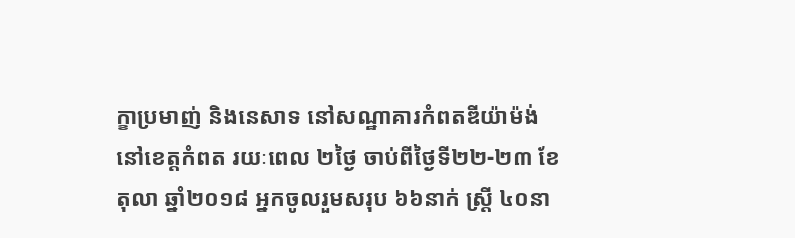ក្ខាប្រមាញ់ និងនេសាទ នៅសណ្ឋាគារកំពតឌីយ៉ាម៉ង់ នៅខេត្តកំពត រយៈពេល ២ថ្ងៃ ចាប់ពីថ្ងៃទី២២-២៣ ខែតុលា ឆ្នាំ២០១៨ អ្នកចូលរួមសរុប ៦៦នាក់ ស្ត្រី ៤០នា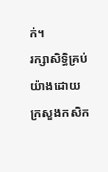ក់។
រក្សាសិទិ្ធគ្រប់យ៉ាងដោយ ក្រសួងកសិក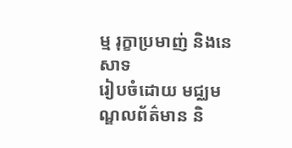ម្ម រុក្ខាប្រមាញ់ និងនេសាទ
រៀបចំដោយ មជ្ឈមណ្ឌលព័ត៌មាន និ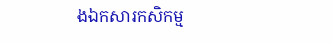ងឯកសារកសិកម្ម